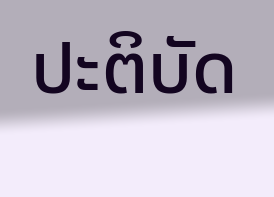ປະຕິບັດ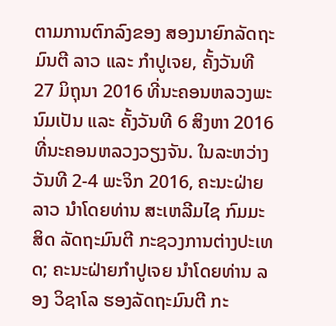ຕາມການຕົກລົງຂອງ ສອງນາຍົກລັດຖະມົນຕີ ລາວ ແລະ ກຳປູເຈຍ, ຄັ້ງວັນທີ 27 ມິຖຸນາ 2016 ທີ່ນະຄອນຫລວງພະນົມເປັນ ແລະ ຄັ້ງວັນທີ 6 ສິງຫາ 2016 ທີ່ນະຄອນຫລວງວຽງຈັນ. ໃນລະຫວ່າງ ວັນທີ 2-4 ພະຈິກ 2016, ຄະນະຝ່າຍລາວ ນຳໂດຍທ່ານ ສະເຫລີມໄຊ ກົມມະສິດ ລັດຖະມົນຕີ ກະຊວງການຕ່າງປະເທດ; ຄະນະຝ່າຍກຳປູເຈຍ ນຳໂດຍທ່ານ ລອງ ວິຊາໂລ ຮອງລັດຖະມົນຕີ ກະ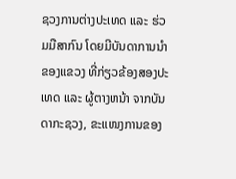ຊວງການຕ່າງປະເທດ ແລະ ຮ່ວມມືສາກົນ ໂດຍມີບັນດາການນໍາຂອງແຂວງ ທີ່ກ່ຽວຂ້ອງສອງປະເທດ ແລະ ຜູ້ຕາງຫນ້າ ຈາກບັນດາກະຊວງ, ຂະແໜງການຂອງ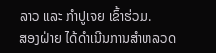ລາວ ແລະ ກຳປູເຈຍ ເຂົ້າຮ່ວມ.
ສອງຝ່າຍ ໄດ້ດຳເນີນການສຳຫລວດ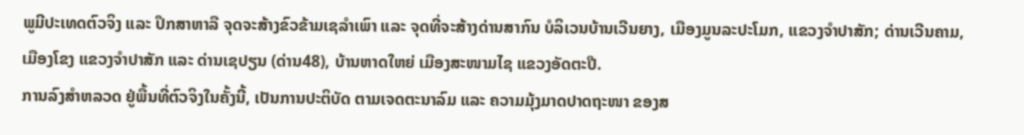ພູມີປະເທດຕົວຈິງ ແລະ ປຶກສາຫາລື ຈຸດຈະສ້າງຂົວຂ້າມເຊລຳເພົາ ແລະ ຈຸດທີ່ຈະສ້າງດ່ານສາກົນ ບໍລິເວນບ້ານເວີນຍາງ, ເມືອງມູນລະປະໂມກ, ແຂວງຈຳປາສັກ; ດ່ານເວີນຄາມ, ເມືອງໂຂງ ແຂວງຈຳປາສັກ ແລະ ດ່ານເຊປຽນ (ດ່ານ48), ບ້ານຫາດໃຫຍ່ ເມືອງສະໜາມໄຊ ແຂວງອັດຕະປື.
ການລົງສຳຫລວດ ຢູ່ພື້ນທີ່ຕົວຈິງໃນຄັ້ງນີ້, ເປັນການປະຕິບັດ ຕາມເຈດຕະນາລົມ ແລະ ຄວາມມຸ້ງມາດປາດຖະໜາ ຂອງສ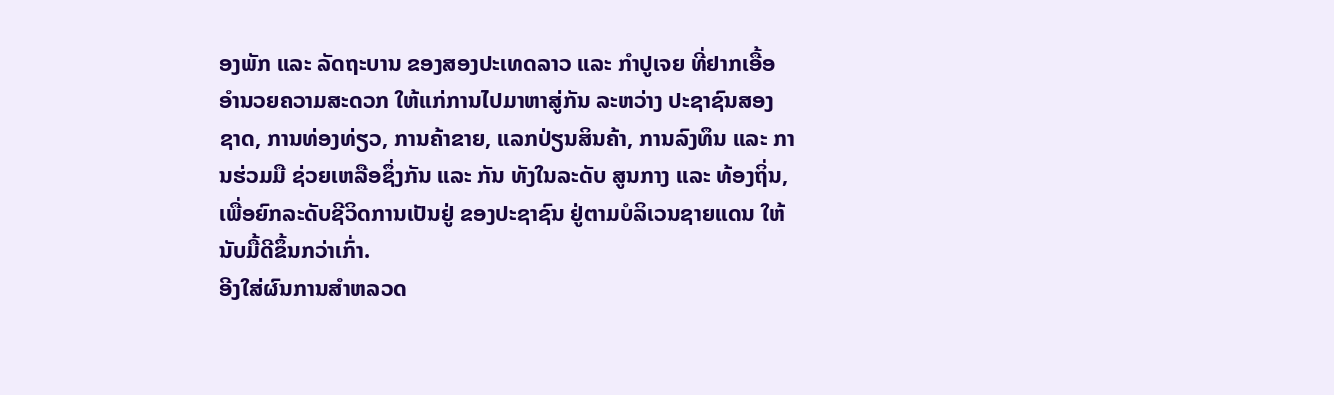ອງພັກ ແລະ ລັດຖະບານ ຂອງສອງປະເທດລາວ ແລະ ກຳປູເຈຍ ທີ່ຢາກເອື້ອອຳນວຍຄວາມສະດວກ ໃຫ້ແກ່ການໄປມາຫາສູ່ກັນ ລະຫວ່າງ ປະຊາຊົນສອງຊາດ, ການທ່ອງທ່ຽວ, ການຄ້າຂາຍ, ແລກປ່ຽນສິນຄ້າ, ການລົງທຶນ ແລະ ການຮ່ວມມື ຊ່ວຍເຫລືອຊຶ່ງກັນ ແລະ ກັນ ທັງໃນລະດັບ ສູນກາງ ແລະ ທ້ອງຖິ່ນ, ເພື່ອຍົກລະດັບຊີວິດການເປັນຢູ່ ຂອງປະຊາຊົນ ຢູ່ຕາມບໍລິເວນຊາຍແດນ ໃຫ້ນັບມື້ດີຂຶ້ນກວ່າເກົ່າ.
ອີງໃສ່ຜົນການສຳຫລວດ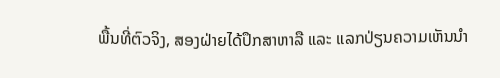ພື້ນທີ່ຕົວຈິງ, ສອງຝ່າຍໄດ້ປຶກສາຫາລື ແລະ ແລກປ່ຽນຄວາມເຫັນນໍາ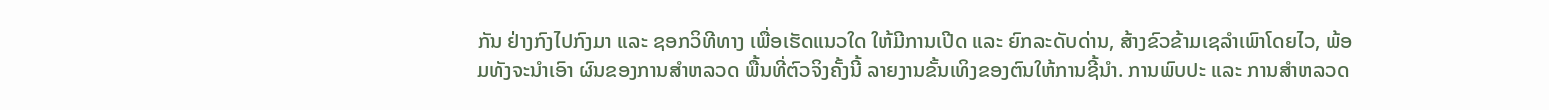ກັນ ຢ່າງກົງໄປກົງມາ ແລະ ຊອກວິທີທາງ ເພື່ອເຮັດແນວໃດ ໃຫ້ມີການເປີດ ແລະ ຍົກລະດັບດ່ານ, ສ້າງຂົວຂ້າມເຊລໍາເພົາໂດຍໄວ, ພ້ອມທັງຈະນໍາເອົາ ຜົນຂອງການສໍາຫລວດ ພື້ນທີ່ຕົວຈິງຄັ້ງນີ້ ລາຍງານຂັ້ນເທິງຂອງຕົນໃຫ້ການຊີ້ນໍາ. ການພົບປະ ແລະ ການສຳຫລວດ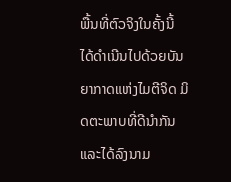ພື້ນທີ່ຕົວຈິງໃນຄັ້ງນີ້ ໄດ້ດຳເນີນໄປດ້ວຍບັນ ຍາກາດແຫ່ງໄມຕີຈິດ ມິດຕະພາບທີ່ດີນຳກັນ ແລະໄດ້ລົງນາມ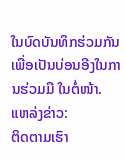ໃນບົດບັນທຶກຮ່ວມກັນ ເພື່ອເປັນບ່ອນອີງໃນການຮ່ວມມື ໃນຕໍ່ໜ້າ.
ແຫລ່ງຂ່າວ:
ຕິດຕາມເຮົາ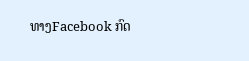ທາງFacebook ກົດ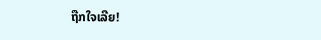ຖືກໃຈເລີຍ!